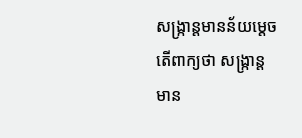សង្ក្រាន្តមានន័យម្តេច
តើពាក្យថា សង្ក្រាន្ត មាន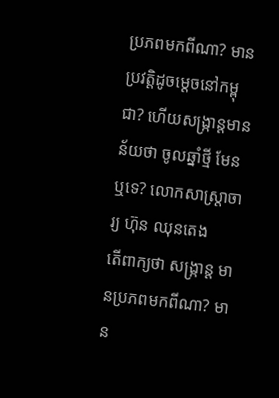ប្រភពមកពីណា? មានប្រវត្តិដូចម្ដេចនៅកម្ពុជា? ហើយសង្ក្រាន្តមានន័យថា ចូលឆ្នាំថ្មី មែនឬទេ? លោកសាស្ត្រាចារ្យ ហ៊ុន ឈុនតេង
តើពាក្យថា សង្ក្រាន្ត មានប្រភពមកពីណា? មាន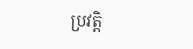ប្រវត្តិ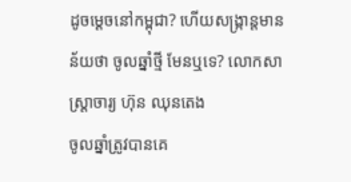ដូចម្ដេចនៅកម្ពុជា? ហើយសង្ក្រាន្តមានន័យថា ចូលឆ្នាំថ្មី មែនឬទេ? លោកសាស្ត្រាចារ្យ ហ៊ុន ឈុនតេង
ចូលឆ្នាំត្រូវបានគេ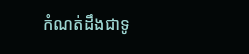កំណត់ដឹងជាទូ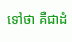ទៅថា គឺជាដំ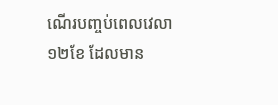ណើរបញ្ចប់ពេលវេលា១២ខែ ដែលមាន